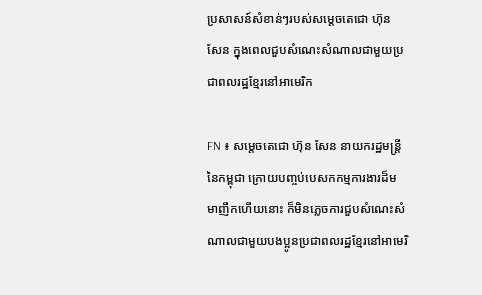ប្រសាសន៍សំខាន់ៗរបស់សម្តេចតេជោ ហ៊ុន សែន ក្នុងពេលជួបសំណេះសំណាលជាមួយប្រជាពលរដ្ឋខ្មែរនៅអាមេរិក

FN ៖ សម្តេចតេជោ ហ៊ុន សែន នាយករដ្ឋមន្ត្រីនៃកម្ពុជា ក្រោយបញ្ចប់បេសកកម្មការងារដ៏មមាញឹកហើយនោះ ក៏មិនភ្លេចការជួបសំណេះសំណាលជាមួយបងប្អូនប្រជាពលរដ្ឋខ្មែរនៅអាមេរិ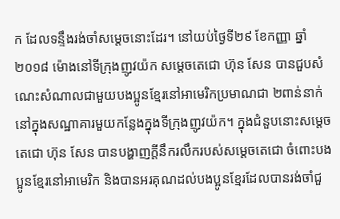ក ដែលទន្ទឹងរង់ចាំសម្តេចនោះដែរ។ នៅយប់ថ្ងៃទី២៩ ខែកញ្ញា ឆ្នាំ២០១៨ ម៉ោងនៅទីក្រុងញូវយ៉ក សម្តេចតេជោ ហ៊ុន សែន បានជួបសំណេះសំណាលជាមួយបងប្អូនខ្មែរនៅអាមេរិកប្រមាណជា ២ពាន់នាក់ នៅក្នុងសណ្ឋាគារមួយកន្លែងក្នុងទីក្រុងញូវយ៉ក។ ក្នុងជំនួបនោះសម្តេចតេជោ ហ៊ុន សែន បានបង្ហាញក្តីនឹករលឹករបស់សម្តេចតេជោ ចំពោះបងប្អូនខ្មែរនៅអាមេរិក និងបានអរគុណដល់បងប្អូនខ្មែរដែលបានរង់ចាំជួ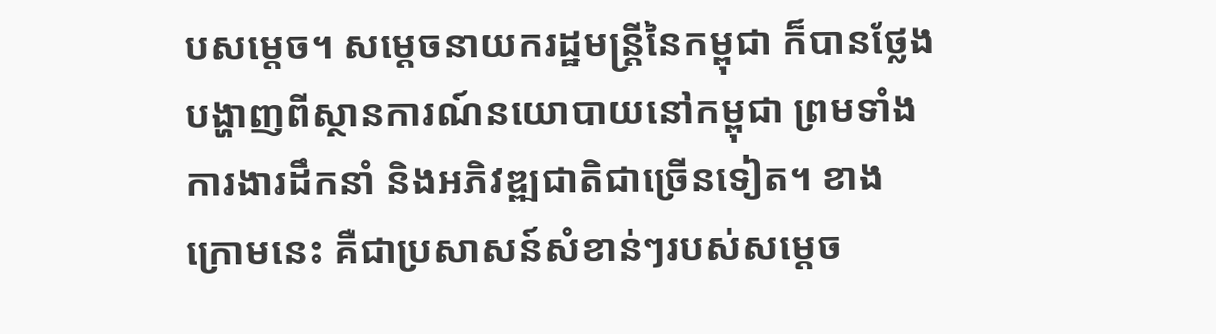បសម្តេច។ សម្តេចនាយករដ្ឋមន្ត្រីនៃកម្ពុជា ក៏បានថ្លែងបង្ហាញពីស្ថានការណ៍នយោបាយនៅកម្ពុជា ព្រមទាំងការងារដឹកនាំ និងអភិវឌ្ឍជាតិជាច្រើនទៀត។ ខាងក្រោមនេះ គឺជាប្រសាសន៍សំខាន់ៗរបស់សម្តេច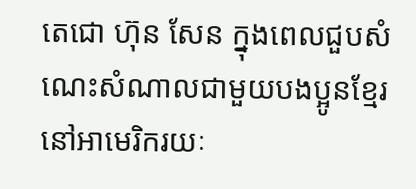តេជោ ហ៊ុន សែន ក្នុងពេលជួបសំណេះសំណាលជាមួយបងប្អូនខ្មែរនៅអាមេរិករយៈ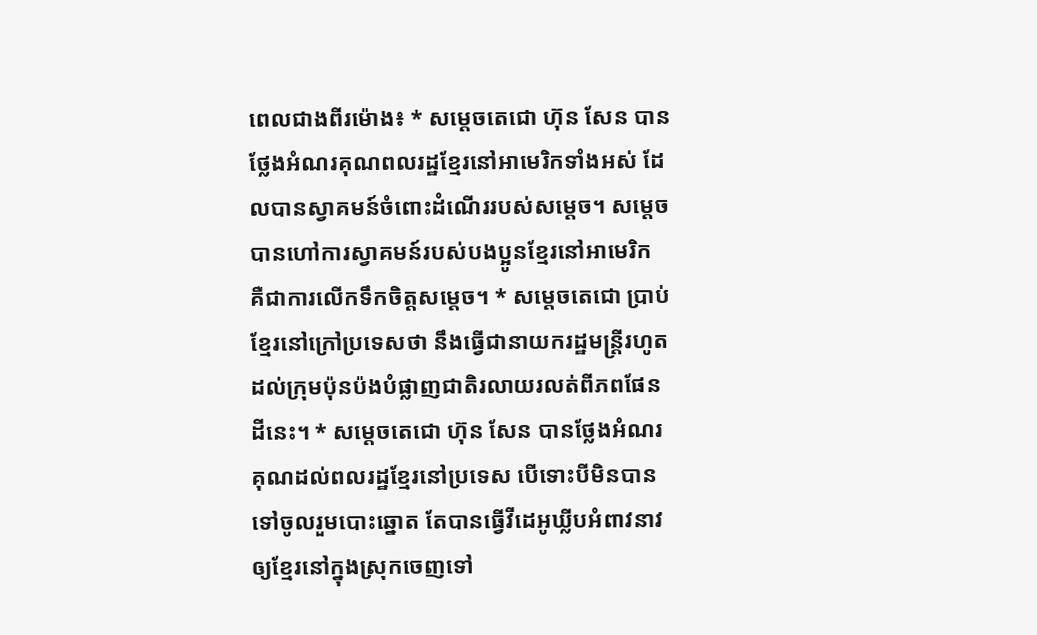ពេលជាងពីរម៉ោង៖ * សម្តេចតេជោ ហ៊ុន សែន បានថ្លែងអំណរគុណពលរដ្ឋខ្មែរនៅអាមេរិកទាំងអស់ ដែលបានស្វាគមន៍ចំពោះដំណើររបស់សម្តេច។ សម្តេចបានហៅការស្វាគមន៍របស់បងប្អូនខ្មែរនៅអាមេរិក គឺជាការលើកទឹកចិត្តសម្តេច។ * សម្តេចតេជោ ប្រាប់ខ្មែរនៅក្រៅប្រទេសថា នឹងធ្វើជានាយករដ្ឋមន្ត្រីរហូតដល់ក្រុមប៉ុនប៉ងបំផ្លាញជាតិរលាយរលត់ពីភពផែនដីនេះ។ * សម្តេចតេជោ ហ៊ុន សែន បានថ្លែងអំណរគុណដល់ពលរដ្ឋខ្មែរនៅប្រទេស បើទោះបីមិនបានទៅចូលរួមបោះឆ្នោត តែបានធ្វើវីដេអូឃ្លីបអំពាវនាវឲ្យខ្មែរនៅក្នុងស្រុកចេញទៅ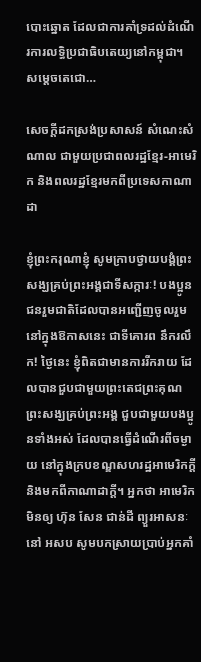បោះឆ្នោត ដែលជាការគាំទ្រដល់ដំណើរការលទ្ធិប្រជាធិបតេយ្យនៅកម្ពុជា។ សម្តេចតេជោ…

សេចក្តីដកស្រង់ប្រសាសន៍ សំណេះសំណាល ជាមួយប្រជាពលរដ្ឋខ្មែរ-អាមេរិក និងពលរដ្ឋខ្មែរមកពីប្រទេសកាណាដា

ខ្ញុំព្រះករុណាខ្ញុំ សូមក្រាបថ្វាយបង្គំព្រះសង្ឃគ្រប់ព្រះអង្គជាទីសក្ការៈ! បងប្អូនជនរួមជាតិដែលបានអញ្ជើញចូលរួមនៅក្នុងឱកាសនេះ ជាទីគោរព នឹករលឹក! ថ្ងៃនេះ ខ្ញុំពិតជាមានការរីករាយ ដែលបានជួបជាមួយព្រះតេជព្រះគុណ ព្រះសង្ឃគ្រប់ព្រះអង្គ ជួបជាមួយបងប្អូនទាំងអស់ ដែលបានធ្វើដំណើរពីចម្ងាយ នៅក្នុងក្របខណ្ឌសហរដ្ឋអាមេរិកក្ដី និងមកពីកាណាដាក្ដី។ អ្នកថា អាមេរិកមិនឲ្យ ហ៊ុន សែន ជាន់ដី ព្យួរអាសនៈនៅ អសប សូមបកស្រាយប្រាប់អ្នកគាំ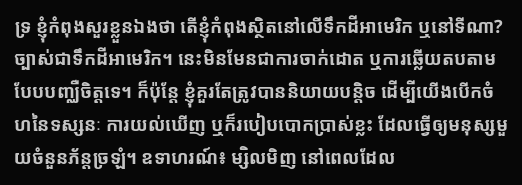ទ្រ ខ្ញុំកំពុងសួរខ្លួនឯងថា តើខ្ញុំកំពុងសិ្ថតនៅលើទឹកដីអាមេរិក ឬនៅទីណា? ច្បាស់ជាទឹកដីអាមេរិក។ នេះមិនមែនជាការចាក់ដោត ឬការឆ្លើយតបតាមបែបបញ្ឈឺចិត្តទេ។ ក៏ប៉ុន្តែ ខ្ញុំគួរតែត្រូវបាននិយាយបន្ដិច ដើម្បីយើងបើកចំហនៃទស្សនៈ ការយល់ឃើញ ឬក៏របៀបបោកប្រាស់ខ្លះ ដែលធ្វើឲ្យមនុស្សមួយចំនួនភ័ន្តច្រឡំ។ ឧទាហរណ៍៖ ម្សិលមិញ នៅពេលដែល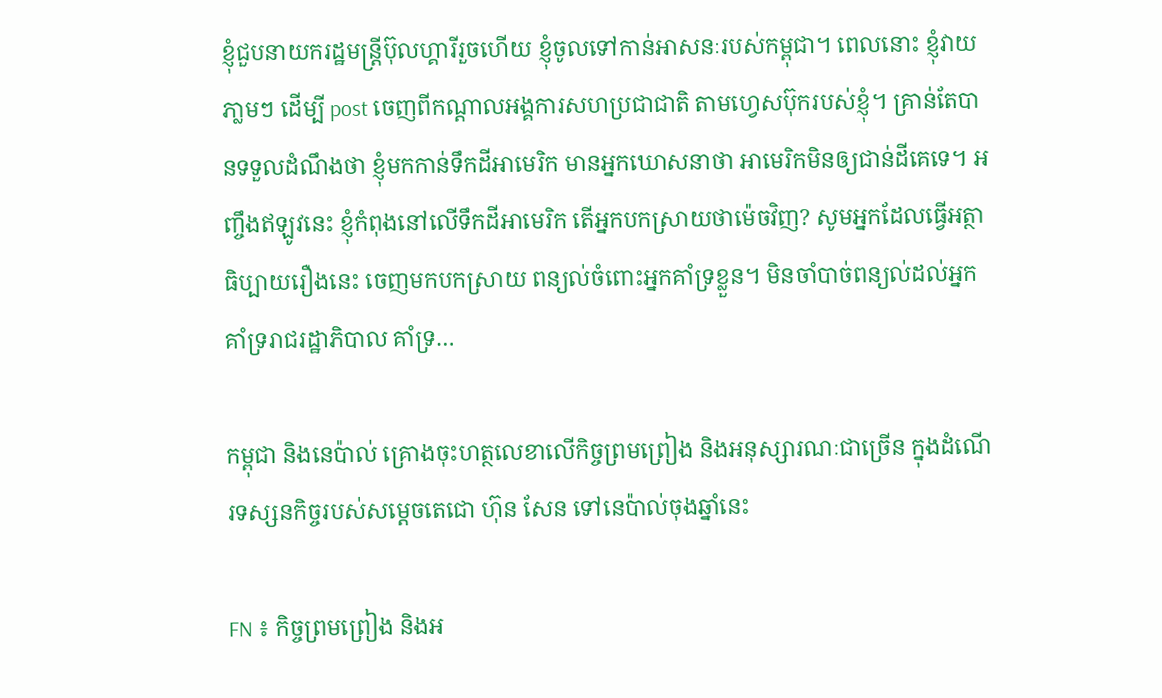ខ្ញុំជួបនាយករដ្ឋមន្រ្តីប៊ុលហ្គារីរួចហើយ ខ្ញុំចូលទៅកាន់អាសនៈរបស់កម្ពុជា។ ពេលនោះ ខ្ញុំវាយភា្លមៗ ដើម្បី post ចេញពីកណ្ដាលអង្គការសហប្រជាជាតិ តាមហ្វេសប៊ុករបស់ខ្ញុំ។ គ្រាន់តែបានទទួលដំណឹងថា ខ្ញុំមកកាន់ទឹកដីអាមេរិក មានអ្នកឃោសនាថា អាមេរិកមិនឲ្យជាន់ដីគេទេ។ អញ្ចឹងឥឡូវនេះ ខ្ញុំកំពុងនៅលើទឹកដីអាមេរិក តើអ្នកបកស្រាយថាម៉េចវិញ? សូមអ្នកដែលធ្វើអត្ថាធិប្បាយរឿងនេះ ចេញមកបកស្រាយ ពន្យល់ចំពោះអ្នកគាំទ្រខ្លួន។ មិនចាំបាច់ពន្យល់ដល់អ្នកគាំទ្ររាជរដ្ឋាភិបាល គាំទ្រ…

កម្ពុជា និងនេប៉ាល់ គ្រោងចុះហត្ថលេខាលើកិច្ចព្រមព្រៀង និងអនុស្សារណៈជាច្រើន ក្នុងដំណើរទស្សនកិច្ចរបស់សម្តេចតេជោ ហ៊ុន សែន ទៅនេប៉ាល់ចុងឆ្នាំនេះ

FN ៖ កិច្ចព្រមព្រៀង និងអ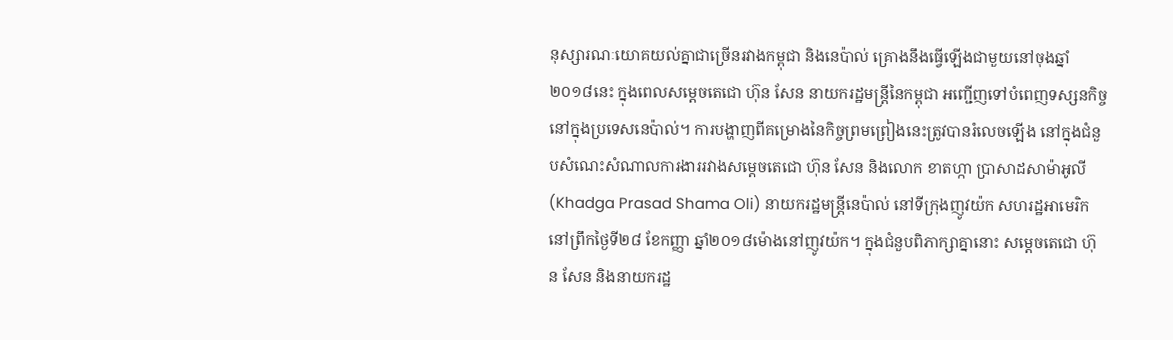នុស្សារណៈយោគយល់គ្នាជាច្រើនរវាងកម្ពុជា និងនេប៉ាល់ គ្រោងនឹងធ្វើឡើងជាមួយនៅចុងឆ្នាំ២០១៨នេះ ក្នុងពេលសម្តេចតេជោ ហ៊ុន សែន នាយករដ្ឋមន្ត្រីនៃកម្ពុជា អញ្ជើញទៅបំពេញទស្សនកិច្ចនៅក្នុងប្រទេសនេប៉ាល់។ ការបង្ហាញពីគម្រោងនៃកិច្ចព្រមព្រៀងនេះត្រូវបានរំលេចឡើង នៅក្នុងជំនួបសំណេះសំណាលការងាររវាងសម្តេចតេជោ ហ៊ុន សែន និងលោក ខាតហ្កា ប្រាសាដសាម៉ាអូលី (Khadga Prasad Shama Oli) នាយករដ្ឋមន្រ្តីនេប៉ាល់ នៅទីក្រុងញូវយ៉ក សហរដ្ឋអាមេរិក នៅព្រឹកថ្ងៃទី២៨ ខែកញ្ញា ឆ្នាំ២០១៨ម៉ោងនៅញូវយ៉ក។ ក្នុងជំនួបពិភាក្សាគ្នានោះ សម្តេចតេជោ ហ៊ុន សែន និងនាយករដ្ឋ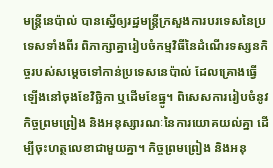មន្ត្រីនេប៉ាល់ បានស្នើឲ្យរដ្ឋមន្រ្តីក្រសួងការបរទេសនៃប្រទេសទាំងពីរ ពិភាក្សាគ្នារៀបចំកម្មវិធីនៃដំណើរទស្សនកិច្ចរបស់សម្តេចទៅកាន់ប្រទេសនេប៉ាល់ ដែលគ្រោងធ្វើឡើងនៅចុងខែវិច្ឆិកា ឬដើមខែធ្នូ។ ពិសេសការរៀបចំនូវកិច្ចព្រមព្រៀង និងអនុស្សារណៈនៃការយោគយល់គ្នា ដើម្បីចុះហត្ថលេខាជាមួយគ្នា។ កិច្ចព្រមព្រៀង និងអនុ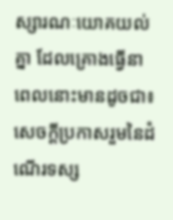ស្សារណៈយោគយល់គ្នា ដែលគ្រោងធ្វើនាពេលនោះមានដូចជា៖ សេចក្តីប្រកាសរួមនៃដំណើរទស្ស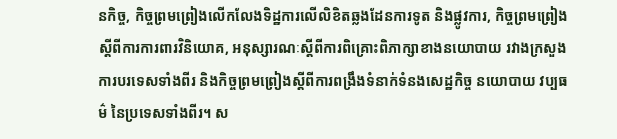នកិច្ច, កិច្ចព្រមព្រៀងលើកលែងទិដ្ឋការលើលិខិតឆ្លងដែនការទូត និងផ្លូវការ, កិច្ចព្រមព្រៀងស្តីពីការការពារវិនិយោគ, អនុស្សារណៈស្តីពីការពិគ្រោះពិភាក្សាខាងនយោបាយ រវាងក្រសួងការបរទេសទាំងពីរ និងកិច្ចព្រមព្រៀងស្តីពីការពង្រឹងទំនាក់ទំនងសេដ្ឋកិច្ច នយោបាយ វប្បធម៌ នៃប្រទេសទាំងពីរ។ ស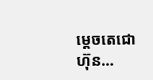ម្តេចតេជោ ហ៊ុន…